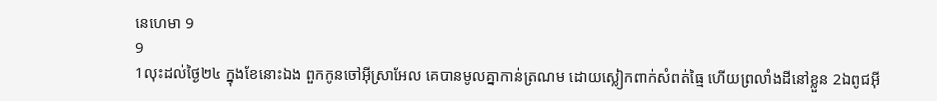នេហេមា 9
9
1លុះដល់ថ្ងៃ២៤ ក្នុងខែនោះឯង ពួកកូនចៅអ៊ីស្រាអែល គេបានមូលគ្នាកាន់ត្រណម ដោយស្លៀកពាក់សំពត់ធ្មៃ ហើយព្រលាំងដីនៅខ្លួន 2ឯពូជអ៊ី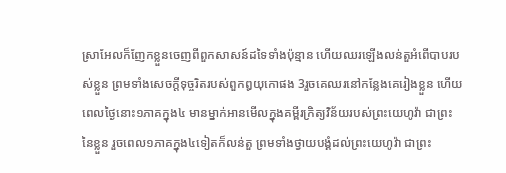ស្រាអែលក៏ញែកខ្លួនចេញពីពួកសាសន៍ដទៃទាំងប៉ុន្មាន ហើយឈរឡើងលន់តួអំពើបាបរបស់ខ្លួន ព្រមទាំងសេចក្ដីទុច្ចរិតរបស់ពួកឰយុកោផង 3រួចគេឈរនៅកន្លែងគេរៀងខ្លួន ហើយពេលថ្ងៃនោះ១ភាគក្នុង៤ មានម្នាក់អានមើលក្នុងគម្ពីរក្រិត្យវិន័យរបស់ព្រះយេហូវ៉ា ជាព្រះនៃខ្លួន រួចពេល១ភាគក្នុង៤ទៀតក៏លន់តួ ព្រមទាំងថ្វាយបង្គំដល់ព្រះយេហូវ៉ា ជាព្រះ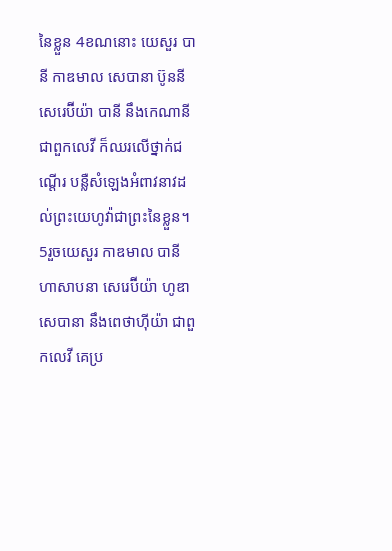នៃខ្លួន 4ខណនោះ យេសួរ បានី កាឌមាល សេបានា ប៊ូននី សេរេប៊ីយ៉ា បានី នឹងកេណានី ជាពួកលេវី ក៏ឈរលើថ្នាក់ជណ្តើរ បន្លឺសំឡេងអំពាវនាវដល់ព្រះយេហូវ៉ាជាព្រះនៃខ្លួន។
5រួចយេសួរ កាឌមាល បានី ហាសាបនា សេរេប៊ីយ៉ា ហូឌា សេបានា នឹងពេថាហ៊ីយ៉ា ជាពួកលេវី គេប្រ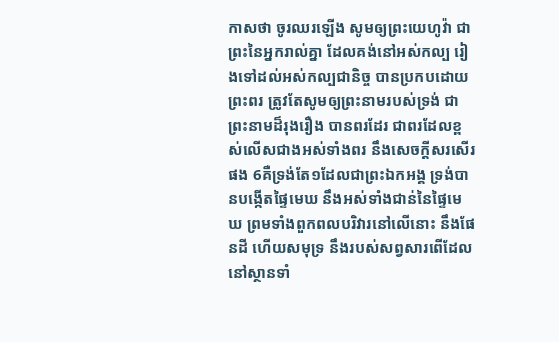កាសថា ចូរឈរឡើង សូមឲ្យព្រះយេហូវ៉ា ជាព្រះនៃអ្នករាល់គ្នា ដែលគង់នៅអស់កល្ប រៀងទៅដល់អស់កល្បជានិច្ច បានប្រកបដោយព្រះពរ ត្រូវតែសូមឲ្យព្រះនាមរបស់ទ្រង់ ជាព្រះនាមដ៏រុងរឿង បានពរដែរ ជាពរដែលខ្ពស់លើសជាងអស់ទាំងពរ នឹងសេចក្ដីសរសើរផង 6គឺទ្រង់តែ១ដែលជាព្រះឯកអង្គ ទ្រង់បានបង្កើតផ្ទៃមេឃ នឹងអស់ទាំងជាន់នៃផ្ទៃមេឃ ព្រមទាំងពួកពលបរិវារនៅលើនោះ នឹងផែនដី ហើយសមុទ្រ នឹងរបស់សព្វសារពើដែលនៅស្ថានទាំ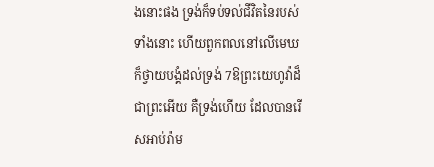ងនោះផង ទ្រង់ក៏ទប់ទល់ជីវិតនៃរបស់ទាំងនោះ ហើយពួកពលនៅលើមេឃ ក៏ថ្វាយបង្គំដល់ទ្រង់ 7ឱព្រះយេហូវ៉ាដ៏ជាព្រះអើយ គឺទ្រង់ហើយ ដែលបានរើសអាប់រ៉ាម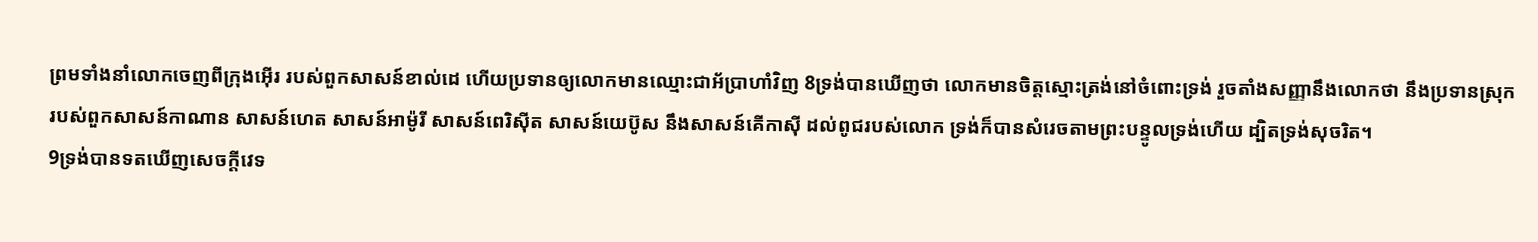ព្រមទាំងនាំលោកចេញពីក្រុងអ៊ើរ របស់ពួកសាសន៍ខាល់ដេ ហើយប្រទានឲ្យលោកមានឈ្មោះជាអ័ប្រាហាំវិញ 8ទ្រង់បានឃើញថា លោកមានចិត្តស្មោះត្រង់នៅចំពោះទ្រង់ រួចតាំងសញ្ញានឹងលោកថា នឹងប្រទានស្រុករបស់ពួកសាសន៍កាណាន សាសន៍ហេត សាសន៍អាម៉ូរី សាសន៍ពេរិស៊ីត សាសន៍យេប៊ូស នឹងសាសន៍គើកាស៊ី ដល់ពូជរបស់លោក ទ្រង់ក៏បានសំរេចតាមព្រះបន្ទូលទ្រង់ហើយ ដ្បិតទ្រង់សុចរិត។
9ទ្រង់បានទតឃើញសេចក្ដីវេទ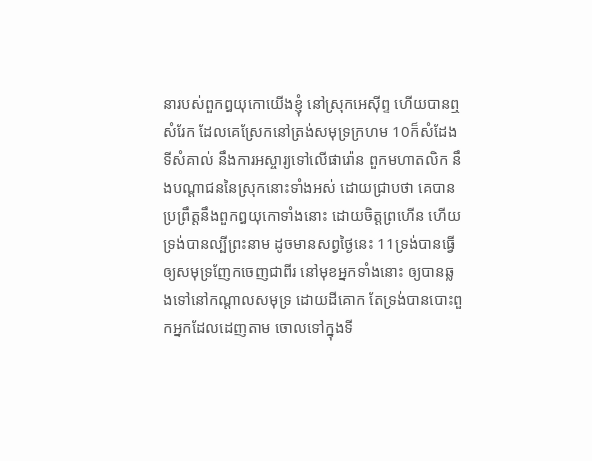នារបស់ពួកឰយុកោយើងខ្ញុំ នៅស្រុកអេស៊ីព្ទ ហើយបានឮសំរែក ដែលគេស្រែកនៅត្រង់សមុទ្រក្រហម 10ក៏សំដែងទីសំគាល់ នឹងការអស្ចារ្យទៅលើផារ៉ោន ពួកមហាតលិក នឹងបណ្តាជននៃស្រុកនោះទាំងអស់ ដោយជ្រាបថា គេបានប្រព្រឹត្តនឹងពួកឰយុកោទាំងនោះ ដោយចិត្តព្រហើន ហើយទ្រង់បានល្បីព្រះនាម ដូចមានសព្វថ្ងៃនេះ 11ទ្រង់បានធ្វើឲ្យសមុទ្រញែកចេញជាពីរ នៅមុខអ្នកទាំងនោះ ឲ្យបានឆ្លងទៅនៅកណ្តាលសមុទ្រ ដោយដីគោក តែទ្រង់បានបោះពួកអ្នកដែលដេញតាម ចោលទៅក្នុងទី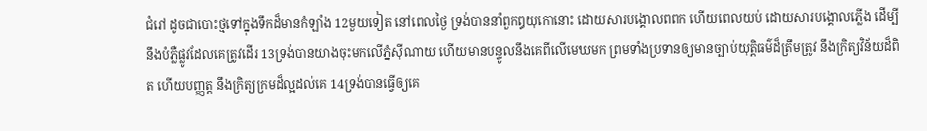ជំរៅ ដូចជាបោះថ្មទៅក្នុងទឹកដ៏មានកំឡាំង 12មួយទៀត នៅពេលថ្ងៃ ទ្រង់បាននាំពួកឰយុកោនោះ ដោយសារបង្គោលពពក ហើយពេលយប់ ដោយសារបង្គោលភ្លើង ដើម្បីនឹងបំភ្លឺផ្លូវដែលគេត្រូវដើរ 13ទ្រង់បានយាងចុះមកលើភ្នំស៊ីណាយ ហើយមានបន្ទូលនឹងគេពីលើមេឃមក ព្រមទាំងប្រទានឲ្យមានច្បាប់យុត្តិធម៌ដ៏ត្រឹមត្រូវ នឹងក្រិត្យវិន័យដ៏ពិត ហើយបញ្ញត្ត នឹងក្រិត្យក្រមដ៏ល្អដល់គេ 14ទ្រង់បានធ្វើឲ្យគេ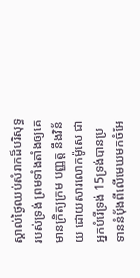ស្គាល់ថ្ងៃឈប់សំរាកដ៏បរិសុទ្ធរបស់ទ្រង់ ព្រមទាំងតាំងឲ្យគេមានក្រិត្យក្រម បញ្ញត្ត នឹងវិន័យ ដោយសារលោកម៉ូសេ ជាអ្នកបំរើទ្រង់ 15ទ្រង់បានប្រទាននំបុ័ងពីលើមេឃមកចំអែ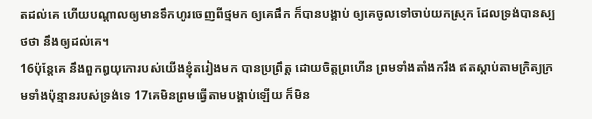តដល់គេ ហើយបណ្តាលឲ្យមានទឹកហូរចេញពីថ្មមក ឲ្យគេផឹក ក៏បានបង្គាប់ ឲ្យគេចូលទៅចាប់យកស្រុក ដែលទ្រង់បានស្បថថា នឹងឲ្យដល់គេ។
16ប៉ុន្តែគេ នឹងពួកឰយុកោរបស់យើងខ្ញុំតរៀងមក បានប្រព្រឹត្ត ដោយចិត្តព្រហើន ព្រមទាំងតាំងករឹង ឥតស្តាប់តាមក្រិត្យក្រមទាំងប៉ុន្មានរបស់ទ្រង់ទេ 17គេមិនព្រមធ្វើតាមបង្គាប់ឡើយ ក៏មិន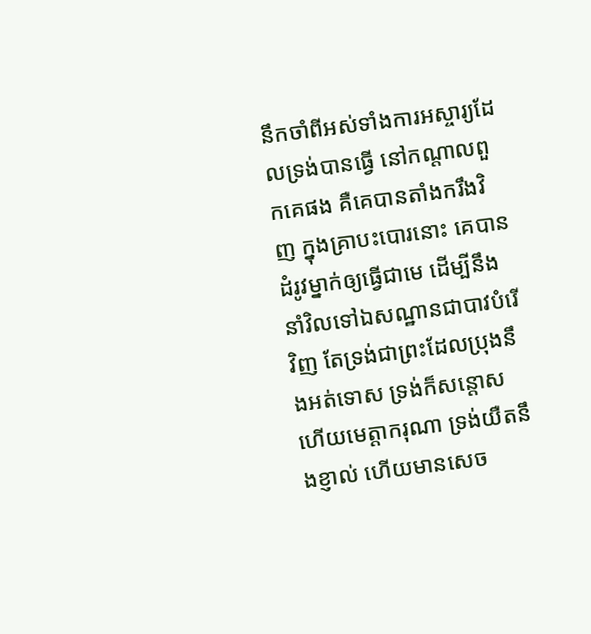នឹកចាំពីអស់ទាំងការអស្ចារ្យដែលទ្រង់បានធ្វើ នៅកណ្តាលពួកគេផង គឺគេបានតាំងករឹងវិញ ក្នុងគ្រាបះបោរនោះ គេបានដំរូវម្នាក់ឲ្យធ្វើជាមេ ដើម្បីនឹងនាំវិលទៅឯសណ្ឋានជាបាវបំរើវិញ តែទ្រង់ជាព្រះដែលប្រុងនឹងអត់ទោស ទ្រង់ក៏សន្តោស ហើយមេត្តាករុណា ទ្រង់យឺតនឹងខ្ញាល់ ហើយមានសេច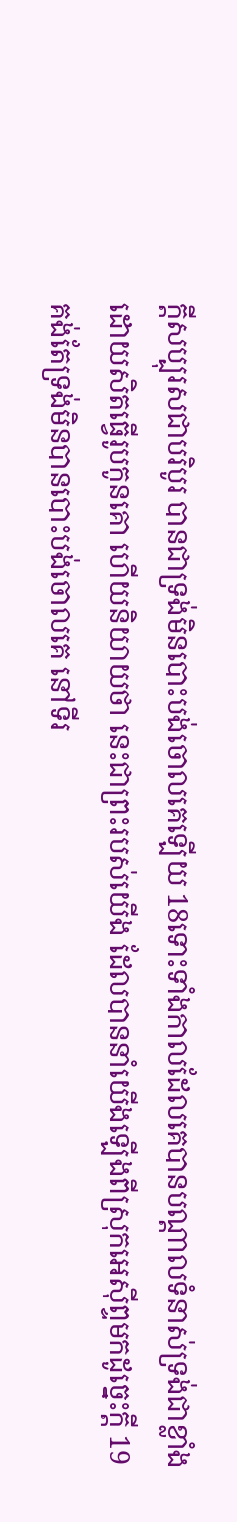ក្ដីសប្បុរសជាបរិបូរ បានជាទ្រង់មិនបោះបង់ចោលគេឡើយ 18ទោះទាំងកាលដែលគេបានបណ្តាលទំនាស់ទ្រង់ជាខ្លាំង ដោយសិតធ្វើរូបកូនគោ ហើយនិយាយថា នេះជាព្រះរបស់យើង ដែលបាននាំយើងឡើងពីស្រុកអេស៊ីព្ទមកដូច្នេះក្តី 19គង់តែទ្រង់មិនបានបោះបង់ចោលគេ នៅទីរ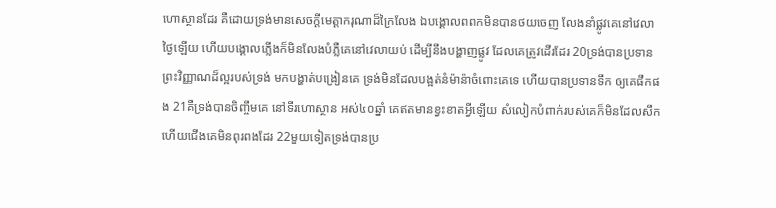ហោស្ថានដែរ គឺដោយទ្រង់មានសេចក្ដីមេត្តាករុណាដ៏ក្រៃលែង ឯបង្គោលពពកមិនបានថយចេញ លែងនាំផ្លូវគេនៅវេលាថ្ងៃឡើយ ហើយបង្គោលភ្លើងក៏មិនលែងបំភ្លឺគេនៅវេលាយប់ ដើម្បីនឹងបង្ហាញផ្លូវ ដែលគេត្រូវដើរដែរ 20ទ្រង់បានប្រទានព្រះវិញ្ញាណដ៏ល្អរបស់ទ្រង់ មកបង្ហាត់បង្រៀនគេ ទ្រង់មិនដែលបង្អត់នំម៉ាន៉ាចំពោះគេទេ ហើយបានប្រទានទឹក ឲ្យគេផឹកផង 21គឺទ្រង់បានចិញ្ចឹមគេ នៅទីរហោស្ថាន អស់៤០ឆ្នាំ គេឥតមានខ្វះខាតអ្វីឡើយ សំលៀកបំពាក់របស់គេក៏មិនដែលសឹក ហើយជើងគេមិនពុរពងដែរ 22មួយទៀតទ្រង់បានប្រ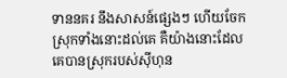ទាននគរ នឹងសាសន៍ផ្សេងៗ ហើយចែកស្រុកទាំងនោះដល់គេ គឺយ៉ាងនោះដែលគេបានស្រុករបស់ស៊ីហុន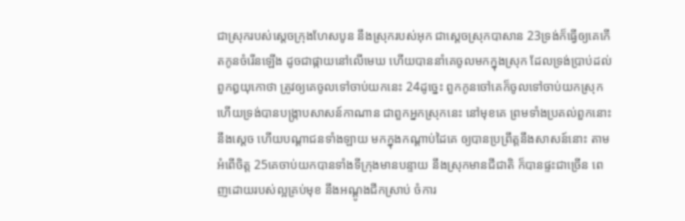ជាស្រុករបស់ស្តេចក្រុងហែសបូន នឹងស្រុករបស់អុក ជាស្តេចស្រុកបាសាន 23ទ្រង់ក៏ធ្វើឲ្យគេកើតកូនចំរើនឡើង ដូចជាផ្កាយនៅលើមេឃ ហើយបាននាំគេចូលមកក្នុងស្រុក ដែលទ្រង់ប្រាប់ដល់ពួកឰយុកោថា ត្រូវឲ្យគេចូលទៅចាប់យកនេះ 24ដូច្នេះ ពួកកូនចៅគេក៏ចូលទៅចាប់យកស្រុក ហើយទ្រង់បានបង្ក្រាបសាសន៍កាណាន ជាពួកអ្នកស្រុកនេះ នៅមុខគេ ព្រមទាំងប្រគល់ពួកនោះ នឹងស្តេច ហើយបណ្តាជនទាំងឡាយ មកក្នុងកណ្តាប់ដៃគេ ឲ្យបានប្រព្រឹត្តនឹងសាសន៍នោះ តាមអំពើចិត្ត 25គេចាប់យកបានទាំងទីក្រុងមានបន្ទាយ នឹងស្រុកមានជីជាតិ ក៏បានផ្ទះជាច្រើន ពេញដោយរបស់ល្អគ្រប់មុខ នឹងអណ្តូងជីកស្រាប់ ចំការ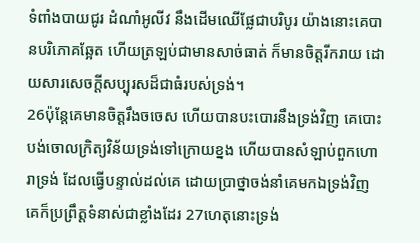ទំពាំងបាយជូរ ដំណាំអូលីវ នឹងដើមឈើផ្លែជាបរិបូរ យ៉ាងនោះគេបានបរិភោគឆ្អែត ហើយត្រឡប់ជាមានសាច់ធាត់ ក៏មានចិត្តរីករាយ ដោយសារសេចក្ដីសប្បុរសដ៏ជាធំរបស់ទ្រង់។
26ប៉ុន្តែគេមានចិត្តរឹងចចេស ហើយបានបះបោរនឹងទ្រង់វិញ គេបោះបង់ចោលក្រិត្យវិន័យទ្រង់ទៅក្រោយខ្នង ហើយបានសំឡាប់ពួកហោរាទ្រង់ ដែលធ្វើបន្ទាល់ដល់គេ ដោយប្រាថ្នាចង់នាំគេមកឯទ្រង់វិញ គេក៏ប្រព្រឹត្តទំនាស់ជាខ្លាំងដែរ 27ហេតុនោះទ្រង់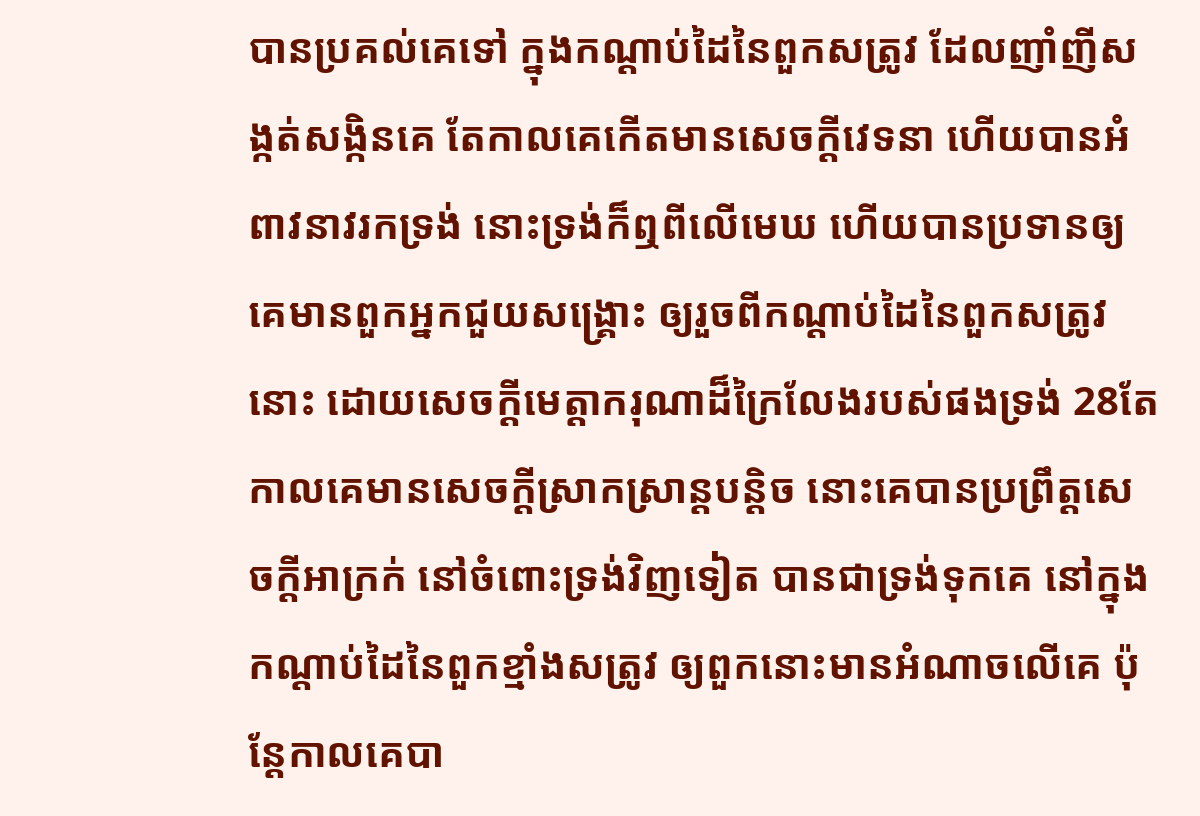បានប្រគល់គេទៅ ក្នុងកណ្តាប់ដៃនៃពួកសត្រូវ ដែលញាំញីសង្កត់សង្កិនគេ តែកាលគេកើតមានសេចក្ដីវេទនា ហើយបានអំពាវនាវរកទ្រង់ នោះទ្រង់ក៏ឮពីលើមេឃ ហើយបានប្រទានឲ្យគេមានពួកអ្នកជួយសង្គ្រោះ ឲ្យរួចពីកណ្តាប់ដៃនៃពួកសត្រូវនោះ ដោយសេចក្ដីមេត្តាករុណាដ៏ក្រៃលែងរបស់ផងទ្រង់ 28តែកាលគេមានសេចក្ដីស្រាកស្រាន្តបន្តិច នោះគេបានប្រព្រឹត្តសេចក្ដីអាក្រក់ នៅចំពោះទ្រង់វិញទៀត បានជាទ្រង់ទុកគេ នៅក្នុងកណ្តាប់ដៃនៃពួកខ្មាំងសត្រូវ ឲ្យពួកនោះមានអំណាចលើគេ ប៉ុន្តែកាលគេបា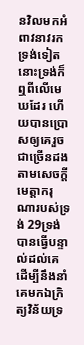នវិលមកអំពាវនាវរកទ្រង់ទៀត នោះទ្រង់ក៏ឮពីលើមេឃដែរ ហើយបានប្រោសឲ្យគេរួចជាច្រើនដង តាមសេចក្ដីមេត្តាករុណារបស់ទ្រង់ 29ទ្រង់បានធ្វើបន្ទាល់ដល់គេ ដើម្បីនឹងនាំគេមកឯក្រិត្យវិន័យទ្រ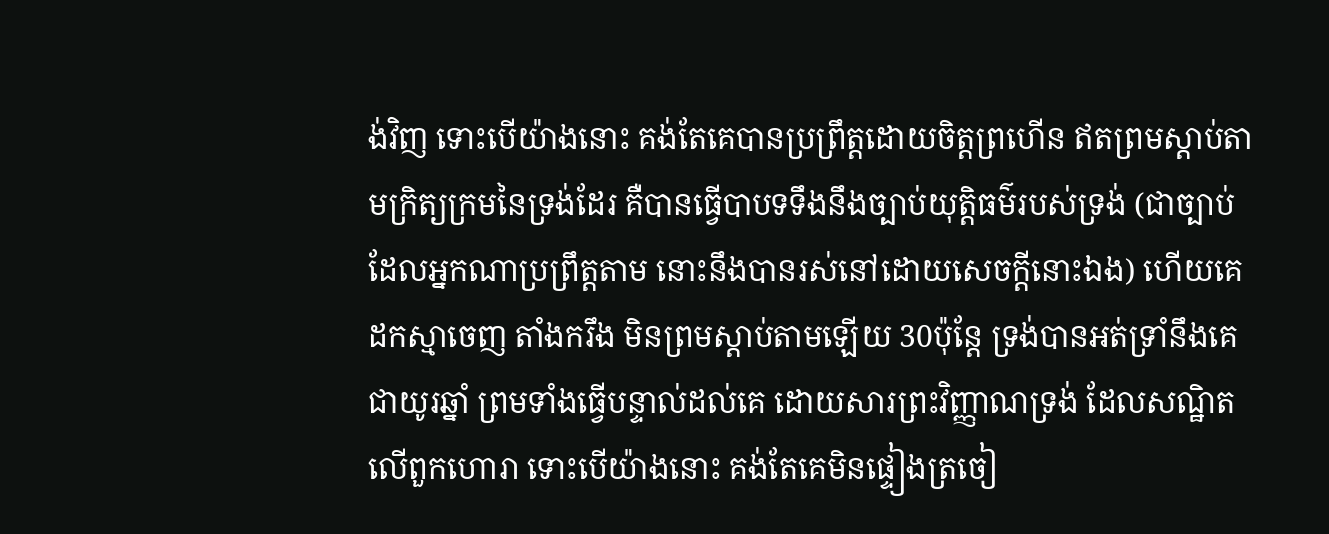ង់វិញ ទោះបើយ៉ាងនោះ គង់តែគេបានប្រព្រឹត្តដោយចិត្តព្រហើន ឥតព្រមស្តាប់តាមក្រិត្យក្រមនៃទ្រង់ដែរ គឺបានធ្វើបាបទទឹងនឹងច្បាប់យុត្តិធម៌របស់ទ្រង់ (ជាច្បាប់ដែលអ្នកណាប្រព្រឹត្តតាម នោះនឹងបានរស់នៅដោយសេចក្ដីនោះឯង) ហើយគេដកស្មាចេញ តាំងករឹង មិនព្រមស្តាប់តាមឡើយ 30ប៉ុន្តែ ទ្រង់បានអត់ទ្រាំនឹងគេជាយូរឆ្នាំ ព្រមទាំងធ្វើបន្ទាល់ដល់គេ ដោយសារព្រះវិញ្ញាណទ្រង់ ដែលសណ្ឋិតលើពួកហោរា ទោះបើយ៉ាងនោះ គង់តែគេមិនផ្ទៀងត្រចៀ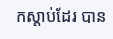កស្តាប់ដែរ បាន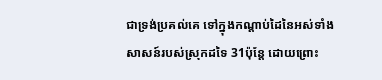ជាទ្រង់ប្រគល់គេ ទៅក្នុងកណ្តាប់ដៃនៃអស់ទាំងសាសន៍របស់ស្រុកដទៃ 31ប៉ុន្តែ ដោយព្រោះ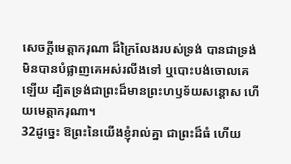សេចក្ដីមេត្តាករុណា ដ៏ក្រៃលែងរបស់ទ្រង់ បានជាទ្រង់មិនបានបំផ្លាញគេអស់រលីងទៅ ឬបោះបង់ចោលគេឡើយ ដ្បិតទ្រង់ជាព្រះដ៏មានព្រះហឫទ័យសន្តោស ហើយមេត្តាករុណា។
32ដូច្នេះ ឱព្រះនៃយើងខ្ញុំរាល់គ្នា ជាព្រះដ៏ធំ ហើយ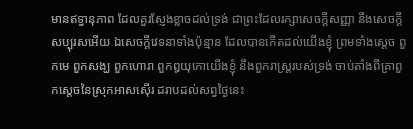មានឥទ្ធានុភាព ដែលគួរស្ញែងខ្លាចដល់ទ្រង់ ជាព្រះដែលរក្សាសេចក្ដីសញ្ញា នឹងសេចក្ដីសប្បុរសអើយ ឯសេចក្ដីវេទនាទាំងប៉ុន្មាន ដែលបានកើតដល់យើងខ្ញុំ ព្រមទាំងស្តេច ពួកមេ ពួកសង្ឃ ពួកហោរា ពួកឰយុកោយើងខ្ញុំ នឹងពួករាស្ត្ររបស់ទ្រង់ ចាប់តាំងពីគ្រាពួកស្តេចនៃស្រុកអាសស៊ើរ ដរាបដល់សព្វថ្ងៃនេះ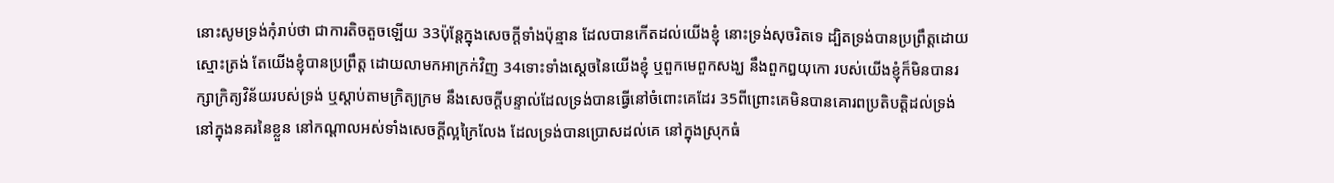នោះសូមទ្រង់កុំរាប់ថា ជាការតិចតួចឡើយ 33ប៉ុន្តែក្នុងសេចក្ដីទាំងប៉ុន្មាន ដែលបានកើតដល់យើងខ្ញុំ នោះទ្រង់សុចរិតទេ ដ្បិតទ្រង់បានប្រព្រឹត្តដោយស្មោះត្រង់ តែយើងខ្ញុំបានប្រព្រឹត្ត ដោយលាមកអាក្រក់វិញ 34ទោះទាំងស្តេចនៃយើងខ្ញុំ ឬពួកមេពួកសង្ឃ នឹងពួកឰយុកោ របស់យើងខ្ញុំក៏មិនបានរក្សាក្រិត្យវិន័យរបស់ទ្រង់ ឬស្តាប់តាមក្រិត្យក្រម នឹងសេចក្ដីបន្ទាល់ដែលទ្រង់បានធ្វើនៅចំពោះគេដែរ 35ពីព្រោះគេមិនបានគោរពប្រតិបត្តិដល់ទ្រង់ នៅក្នុងនគរនៃខ្លួន នៅកណ្តាលអស់ទាំងសេចក្ដីល្អក្រៃលែង ដែលទ្រង់បានប្រោសដល់គេ នៅក្នុងស្រុកធំ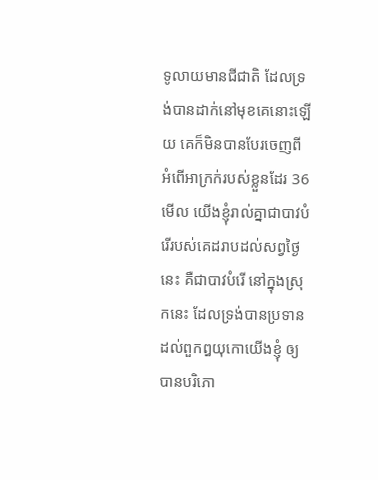ទូលាយមានជីជាតិ ដែលទ្រង់បានដាក់នៅមុខគេនោះឡើយ គេក៏មិនបានបែរចេញពីអំពើអាក្រក់របស់ខ្លួនដែរ 36មើល យើងខ្ញុំរាល់គ្នាជាបាវបំរើរបស់គេដរាបដល់សព្វថ្ងៃនេះ គឺជាបាវបំរើ នៅក្នុងស្រុកនេះ ដែលទ្រង់បានប្រទាន ដល់ពួកឰយុកោយើងខ្ញុំ ឲ្យបានបរិភោ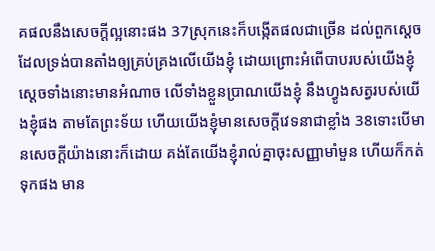គផលនឹងសេចក្ដីល្អនោះផង 37ស្រុកនេះក៏បង្កើតផលជាច្រើន ដល់ពួកស្តេច ដែលទ្រង់បានតាំងឲ្យគ្រប់គ្រងលើយើងខ្ញុំ ដោយព្រោះអំពើបាបរបស់យើងខ្ញុំ ស្តេចទាំងនោះមានអំណាច លើទាំងខ្លួនប្រាណយើងខ្ញុំ នឹងហ្វូងសត្វរបស់យើងខ្ញុំផង តាមតែព្រះទ័យ ហើយយើងខ្ញុំមានសេចក្ដីវេទនាជាខ្លាំង 38ទោះបើមានសេចក្ដីយ៉ាងនោះក៏ដោយ គង់តែយើងខ្ញុំរាល់គ្នាចុះសញ្ញាមាំមួន ហើយក៏កត់ទុកផង មាន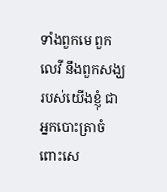ទាំងពួកមេ ពួកលេវី នឹងពួកសង្ឃរបស់យើងខ្ញុំ ជាអ្នកបោះត្រាចំពោះសេ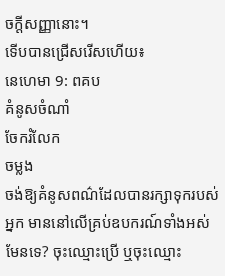ចក្ដីសញ្ញានោះ។
ទើបបានជ្រើសរើសហើយ៖
នេហេមា 9: ពគប
គំនូសចំណាំ
ចែករំលែក
ចម្លង
ចង់ឱ្យគំនូសពណ៌ដែលបានរក្សាទុករបស់អ្នក មាននៅលើគ្រប់ឧបករណ៍ទាំងអស់មែនទេ? ចុះឈ្មោះប្រើ ឬចុះឈ្មោះ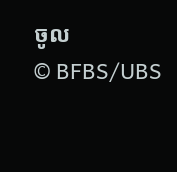ចូល
© BFBS/UBS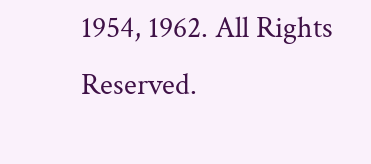1954, 1962. All Rights Reserved.